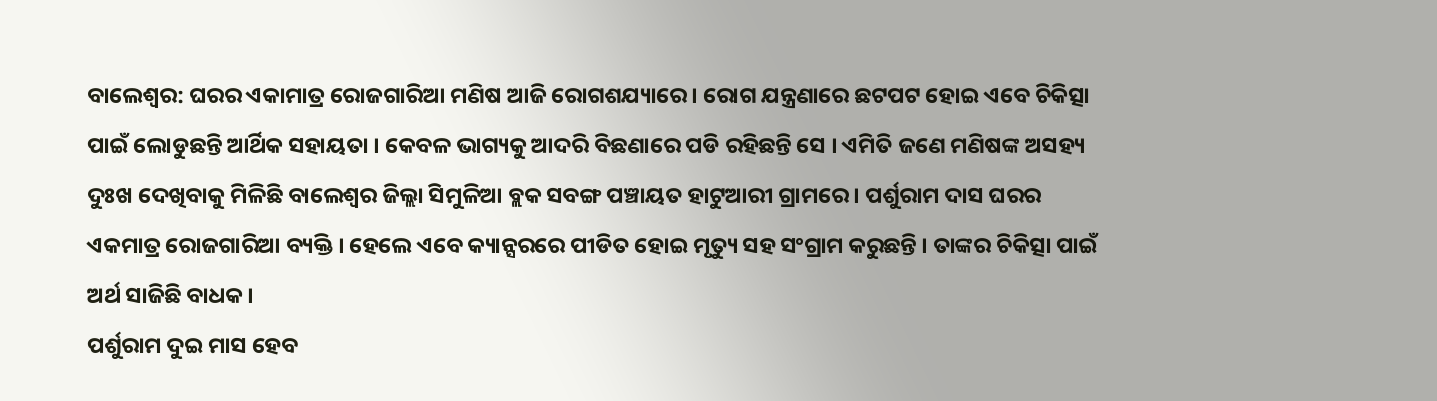ବାଲେଶ୍ବର: ଘରର ଏକାମାତ୍ର ରୋଜଗାରିଆ ମଣିଷ ଆଜି ରୋଗଶଯ୍ୟାରେ । ରୋଗ ଯନ୍ତ୍ରଣାରେ ଛଟପଟ ହୋଇ ଏବେ ଚିକିତ୍ସା ପାଇଁ ଲୋଡୁଛନ୍ତି ଆର୍ଥିକ ସହାୟତା । କେବଳ ଭାଗ୍ୟକୁ ଆଦରି ବିଛଣାରେ ପଡି ରହିଛନ୍ତି ସେ । ଏମିତି ଜଣେ ମଣିଷଙ୍କ ଅସହ୍ୟ ଦୁଃଖ ଦେଖିବାକୁ ମିଳିଛି ବାଲେଶ୍ୱର ଜିଲ୍ଲା ସିମୁଳିଆ ବ୍ଲକ ସବଙ୍ଗ ପଞ୍ଚାୟତ ହାଟୁଆରୀ ଗ୍ରାମରେ । ପର୍ଶୁରାମ ଦାସ ଘରର ଏକମାତ୍ର ରୋଜଗାରିଆ ବ୍ୟକ୍ତି । ହେଲେ ଏବେ କ୍ୟାନ୍ସରରେ ପୀଡିତ ହୋଇ ମୃତ୍ୟୁ ସହ ସଂଗ୍ରାମ କରୁଛନ୍ତି । ତାଙ୍କର ଚିକିତ୍ସା ପାଇଁ ଅର୍ଥ ସାଜିଛି ବାଧକ ।
ପର୍ଶୁରାମ ଦୁଇ ମାସ ହେବ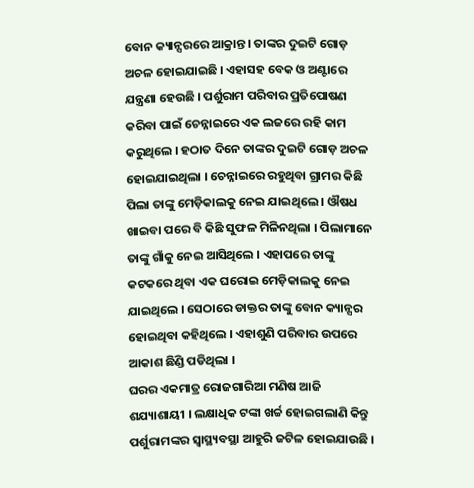ବୋନ କ୍ୟାନ୍ସରରେ ଆକ୍ରାନ୍ତ । ତାଙ୍କର ଦୁଇଟି ଗୋଡ଼ ଅଚଳ ହୋଇଯାଇଛି । ଏହାସହ ବେକ ଓ ଅଣ୍ଟାରେ ଯନ୍ତ୍ରଣା ହେଉଛି । ପର୍ଶୁରାମ ପରିବାର ପ୍ରତିପୋଷଣ କରିବା ପାଇଁ ଚେନ୍ନାଇରେ ଏକ ଲଜରେ ରହି କାମ କରୁଥିଲେ । ହଠାତ ଦିନେ ତାଙ୍କର ଦୁଇଟି ଗୋଡ଼ ଅଚଳ ହୋଇଯାଇଥିଲା । ଚେନ୍ନାଇରେ ରହୁଥିବା ଗ୍ରାମର କିଛି ପିଲା ତାଙ୍କୁ ମେଡ଼ିକାଲକୁ ନେଇ ଯାଇଥିଲେ । ଔଷଧ ଖାଇବା ପରେ ବି କିଛି ସୁଫଳ ମିଳିନଥିଲା । ପିଲାମାନେ ତାଙ୍କୁ ଗାଁକୁ ନେଇ ଆସିଥିଲେ । ଏହାପରେ ତାଙ୍କୁ କଟକରେ ଥିବା ଏକ ଘରୋଇ ମେଡ଼ିକାଲକୁ ନେଇ ଯାଇଥିଲେ । ସେଠାରେ ଡାକ୍ତର ତାଙ୍କୁ ବୋନ କ୍ୟାନ୍ସର ହୋଇଥିବା କହିଥିଲେ । ଏହାଶୁଣି ପରିବାର ଉପରେ ଆକାଶ ଛିଣ୍ଡି ପଡିଥିଲା ।
ଘରର ଏକମାତ୍ର ରୋଜଗାରିଆ ମଣିଷ ଆଜି ଶଯ୍ୟାଶାୟୀ । ଲକ୍ଷାଧିକ ଟଙ୍କା ଖର୍ଚ୍ଚ ହୋଇଗଲାଣି କିନ୍ତୁ ପର୍ଶୁରାମଙ୍କର ସ୍ୱାସ୍ଥ୍ୟବସ୍ଥା ଆହୁରି ଜଟିଳ ହୋଇଯାଉଛି ।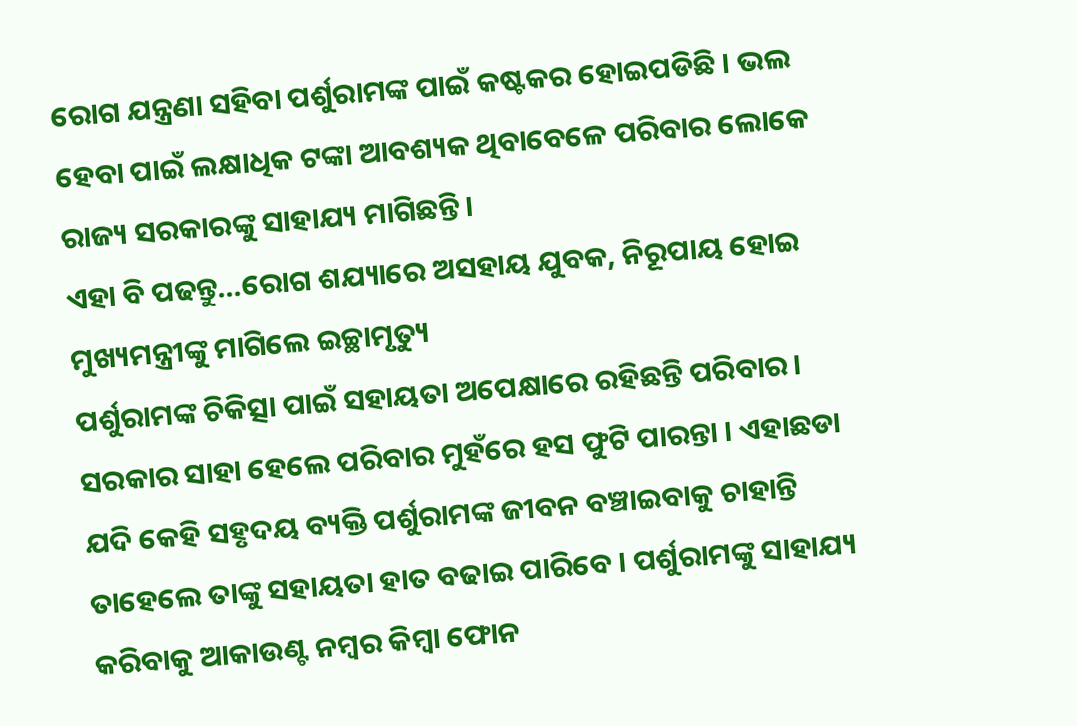ରୋଗ ଯନ୍ତ୍ରଣା ସହିବା ପର୍ଶୁରାମଙ୍କ ପାଇଁ କଷ୍ଟକର ହୋଇପଡିଛି । ଭଲ ହେବା ପାଇଁ ଲକ୍ଷାଧିକ ଟଙ୍କା ଆବଶ୍ୟକ ଥିବାବେଳେ ପରିବାର ଲୋକେ ରାଜ୍ୟ ସରକାରଙ୍କୁ ସାହାଯ୍ୟ ମାଗିଛନ୍ତି ।
ଏହା ବି ପଢନ୍ତୁ...ରୋଗ ଶଯ୍ୟାରେ ଅସହାୟ ଯୁବକ, ନିରୂପାୟ ହୋଇ ମୁଖ୍ୟମନ୍ତ୍ରୀଙ୍କୁ ମାଗିଲେ ଇଚ୍ଛାମୃତ୍ୟୁ
ପର୍ଶୁରାମଙ୍କ ଚିକିତ୍ସା ପାଇଁ ସହାୟତା ଅପେକ୍ଷାରେ ରହିଛନ୍ତି ପରିବାର । ସରକାର ସାହା ହେଲେ ପରିବାର ମୁହଁରେ ହସ ଫୁଟି ପାରନ୍ତା । ଏହାଛଡା ଯଦି କେହି ସହୃଦୟ ବ୍ୟକ୍ତି ପର୍ଶୁରାମଙ୍କ ଜୀବନ ବଞ୍ଚାଇବାକୁ ଚାହାନ୍ତି ତାହେଲେ ତାଙ୍କୁ ସହାୟତା ହାତ ବଢାଇ ପାରିବେ । ପର୍ଶୁରାମଙ୍କୁ ସାହାଯ୍ୟ କରିବାକୁ ଆକାଉଣ୍ଟ ନମ୍ବର କିମ୍ବା ଫୋନ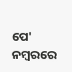ପେ' ନମ୍ବରରେ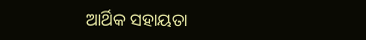ଆର୍ଥିକ ସହାୟତା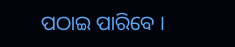ପଠାଇ ପାରିବେ ।